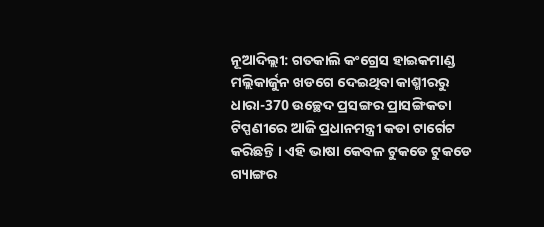ନୂଆଦିଲ୍ଲୀ: ଗତକାଲି କଂଗ୍ରେସ ହାଇକମାଣ୍ଡ ମଲ୍ଲିକାର୍ଜୁନ ଖଡଗେ ଦେଇଥିବା କାଶ୍ମୀରରୁ ଧାରା-370 ଉଚ୍ଛେଦ ପ୍ରସଙ୍ଗର ପ୍ରାସଙ୍ଗିକତା ଟିପ୍ପଣୀରେ ଆଜି ପ୍ରଧାନମନ୍ତ୍ରୀ କଡା ଟାର୍ଗେଟ କରିଛନ୍ତି । ଏହି ଭାଷା କେବଳ ଟୁକଡେ ଟୁକଡେ ଗ୍ୟାଙ୍ଗର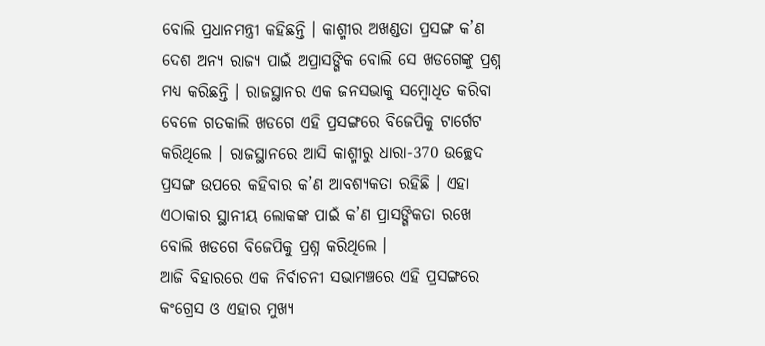ବୋଲି ପ୍ରଧାନମନ୍ତ୍ରୀ କହିଛନ୍ତି । କାଶ୍ମୀର ଅଖଣ୍ଡତା ପ୍ରସଙ୍ଗ କ’ଣ ଦେଶ ଅନ୍ୟ ରାଜ୍ୟ ପାଇଁ ଅପ୍ରାସଙ୍ଗିକ ବୋଲି ସେ ଖଡଗେଙ୍କୁ ପ୍ରଶ୍ନ ମଧ୍ୟ କରିଛନ୍ତି । ରାଜସ୍ଥାନର ଏକ ଜନସଭାକୁ ସମ୍ବୋଧିତ କରିବା ବେଳେ ଗତକାଲି ଖଡଗେ ଏହି ପ୍ରସଙ୍ଗରେ ବିଜେପିକୁ ଟାର୍ଗେଟ କରିଥିଲେ । ରାଜସ୍ଥାନରେ ଆସି କାଶ୍ମୀରୁ ଧାରା-370 ଉଚ୍ଛେଦ ପ୍ରସଙ୍ଗ ଉପରେ କହିବାର କ’ଣ ଆବଶ୍ୟକତା ରହିଛି । ଏହା ଏଠାକାର ସ୍ଥାନୀୟ ଲୋକଙ୍କ ପାଇଁ କ’ଣ ପ୍ରାସଙ୍ଗିକତା ରଖେ ବୋଲି ଖଡଗେ ବିଜେପିକୁ ପ୍ରଶ୍ନ କରିଥିଲେ ।
ଆଜି ବିହାରରେ ଏକ ନିର୍ବାଚନୀ ସଭାମଞ୍ଚରେ ଏହି ପ୍ରସଙ୍ଗରେ କଂଗ୍ରେସ ଓ ଏହାର ମୁଖ୍ୟ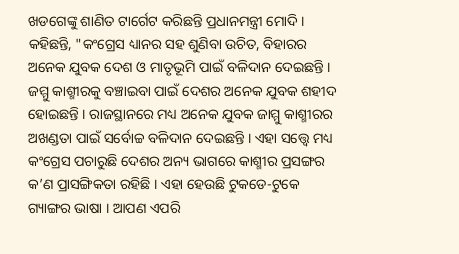ଖଡଗେଙ୍କୁ ଶାଣିତ ଟାର୍ଗେଟ କରିଛନ୍ତି ପ୍ରଧାନମନ୍ତ୍ରୀ ମୋଦି । କହିଛନ୍ତି, "କଂଗ୍ରେସ ଧ୍ୟାନର ସହ ଶୁଣିବା ଉଚିତ, ବିହାରର ଅନେକ ଯୁବକ ଦେଶ ଓ ମାତୃଭୂମି ପାଇଁ ବଳିଦାନ ଦେଇଛନ୍ତି । ଜମ୍ମୁ କାଶ୍ମୀରକୁ ବଞ୍ଚାଇବା ପାଇଁ ଦେଶର ଅନେକ ଯୁବକ ଶହୀଦ ହୋଇଛନ୍ତି । ରାଜସ୍ଥାନରେ ମଧ୍ୟ ଅନେକ ଯୁବକ ଜାମ୍ମୁ କାଶ୍ମୀରର ଅଖଣ୍ଡତା ପାଇଁ ସର୍ବୋଚ୍ଚ ବଳିଦାନ ଦେଇଛନ୍ତି । ଏହା ସତ୍ତ୍ବେ ମଧ୍ୟ କଂଗ୍ରେସ ପଚାରୁଛି ଦେଶର ଅନ୍ୟ ଭାଗରେ କାଶ୍ମୀର ପ୍ରସଙ୍ଗର କ’ଣ ପ୍ରାସଙ୍ଗିକତା ରହିଛି । ଏହା ହେଉଛି ଟୁକଡେ-ଟୁକେ ଗ୍ୟାଙ୍ଗର ଭାଷା । ଆପଣ ଏପରି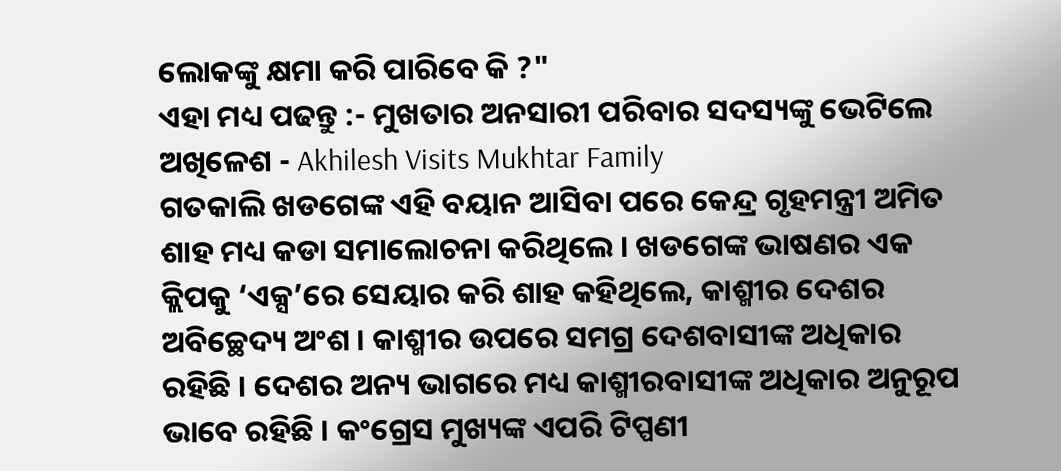ଲୋକଙ୍କୁ କ୍ଷମା କରି ପାରିବେ କି ?"
ଏହା ମଧ୍ୟ ପଢନ୍ତୁ :- ମୁଖତାର ଅନସାରୀ ପରିବାର ସଦସ୍ୟଙ୍କୁ ଭେଟିଲେ ଅଖିଳେଶ - Akhilesh Visits Mukhtar Family
ଗତକାଲି ଖଡଗେଙ୍କ ଏହି ବୟାନ ଆସିବା ପରେ କେନ୍ଦ୍ର ଗୃହମନ୍ତ୍ରୀ ଅମିତ ଶାହ ମଧ୍ୟ କଡା ସମାଲୋଚନା କରିଥିଲେ । ଖଡଗେଙ୍କ ଭାଷଣର ଏକ କ୍ଲିପକୁ ‘ଏକ୍ସ’ରେ ସେୟାର କରି ଶାହ କହିଥିଲେ, କାଶ୍ମୀର ଦେଶର ଅବିଚ୍ଛେଦ୍ୟ ଅଂଶ । କାଶ୍ମୀର ଉପରେ ସମଗ୍ର ଦେଶବାସୀଙ୍କ ଅଧିକାର ରହିଛି । ଦେଶର ଅନ୍ୟ ଭାଗରେ ମଧ୍ୟ କାଶ୍ମୀରବାସୀଙ୍କ ଅଧିକାର ଅନୁରୂପ ଭାବେ ରହିଛି । କଂଗ୍ରେସ ମୁଖ୍ୟଙ୍କ ଏପରି ଟିପ୍ପଣୀ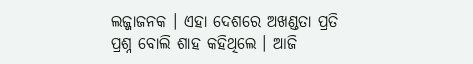ଲଜ୍ଜାଜନକ । ଏହା ଦେଶରେ ଅଖଣ୍ଡତା ପ୍ରତି ପ୍ରଶ୍ନ ବୋଲି ଶାହ କହିଥିଲେ । ଆଜି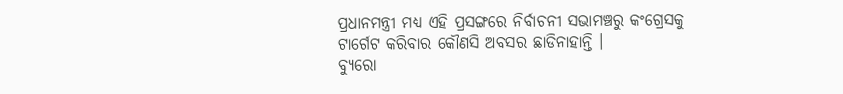ପ୍ରଧାନମନ୍ତ୍ରୀ ମଧ୍ୟ ଏହି ପ୍ରସଙ୍ଗରେ ନିର୍ବାଚନୀ ସଭାମଞ୍ଚରୁ କଂଗ୍ରେସକୁ ଟାର୍ଗେଟ କରିବାର କୌଣସି ଅବସର ଛାଡିନାହାନ୍ତି ।
ବ୍ୟୁରୋ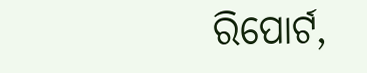ରିପୋର୍ଟ,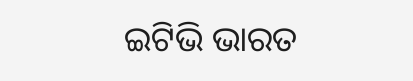ଇଟିଭି ଭାରତ